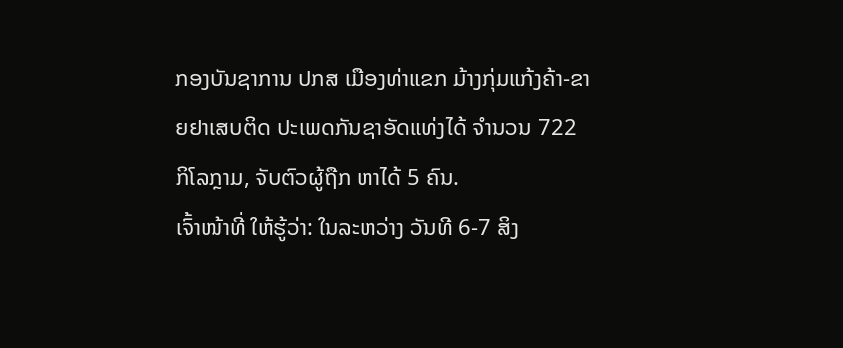ກອງບັນຊາການ ປກສ ເມືອງທ່າແຂກ ມ້າງກຸ່ມແກ້ງຄ້າ-ຂາຍຢາເສບຕິດ ປະເພດກັນຊາອັດແທ່ງໄດ້ ຈຳນວນ 722 ກິໂລກຼາມ, ຈັບຕົວຜູ້ຖືກ ຫາໄດ້ 5 ຄົນ.
ເຈົ້າໜ້າທີ່ ໃຫ້ຮູ້ວ່າ: ໃນລະຫວ່າງ ວັນທີ 6-7 ສິງ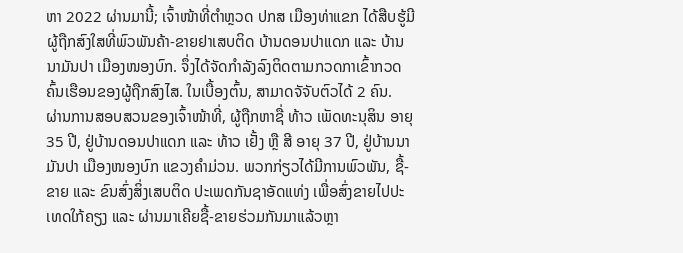ຫາ 2022 ຜ່ານມານີ້; ເຈົ້າໜ້າທີ່ຕຳຫຼວດ ປກສ ເມືອງທ່າແຂກ ໄດ້ສືບຮູ້ມີຜູ້ຖືກສົງໃສທີ່ພົວພັນຄ້າ-ຂາຍຢາເສບຕິດ ບ້ານດອນປາແດກ ແລະ ບ້ານນາມັນປາ ເມືອງໜອງບົກ. ຈຶ່ງໄດ້ຈັດກຳລັງລົງຕິດຕາມກວດກາເຂົ້າກວດຄົ້ນເຮືອນຂອງຜູ້ຖືກສົງໄສ. ໃນເບື້ອງຕົ້ນ, ສາມາດຈັຈັບຕົວໄດ້ 2 ຄົນ.
ຜ່ານການສອບສວນຂອງເຈົ້າໜ້າທີ່, ຜູ້ຖືກຫາຊື່ ທ້າວ ເພັດທະນຸສິນ ອາຍຸ 35 ປີ, ຢູ່ບ້ານດອນປາແດກ ແລະ ທ້າວ ເຢັ້ງ ຫຼື ສີ ອາຍຸ 37 ປີ, ຢູ່ບ້ານນາມັນປາ ເມືອງໜອງບົກ ແຂວງຄຳມ່ວນ. ພວກກ່ຽວໄດ້ມີການພົວພັນ, ຊື້-ຂາຍ ແລະ ຂົນສົ່ງສິ່ງເສບຕິດ ປະເພດກັນຊາອັດແທ່ງ ເພື່ອສົ່ງຂາຍໄປປະເທດໃກ້ຄຽງ ແລະ ຜ່ານມາເຄີຍຊື້-ຂາຍຮ່ວມກັນມາແລ້ວຫຼາ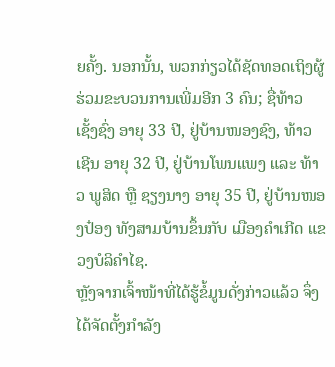ຍຄັ້ງ. ນອກນັ້ນ, ພວກກ່ຽວໄດ້ຊັດທອດເຖິງຜູ້ຮ່ວມຂະບວນການເພີ່ມອີກ 3 ຄົນ; ຊື່ທ້າວ ເຊັ້ງຊົ່ງ ອາຍຸ 33 ປີ, ຢູ່ບ້ານໜອງຊົງ, ທ້າວ ເຊີນ ອາຍຸ 32 ປີ, ຢູ່ບ້ານໂພນແພງ ແລະ ທ້າວ ພູສິດ ຫຼື ຊຽງນາງ ອາຍຸ 35 ປີ, ຢູ່ບ້ານໜອງປ໋ອງ ທັງສາມບ້ານຂຶ້ນກັບ ເມືອງຄຳເກີດ ແຂວງບໍລິຄຳໄຊ.
ຫຼັງຈາກເຈົ້າໜ້າທີ່ໄດ້ຮູ້ຂໍ້ມູນດັ່ງກ່າວແລ້ວ ຈຶ່ງໄດ້ຈັດຕັ້ງກຳລັງ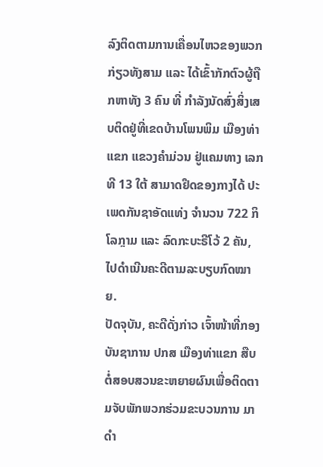ລົງຕິດຕາມການເຄື່ອນໄຫວຂອງພວກກ່ຽວທັງສາມ ແລະ ໄດ້ເຂົ້າກັກຕົວຜູ້ຖືກຫາທັງ 3 ຄົນ ທີ່ ກຳລັງນັດສົ່ງສິ່ງເສບຕິດຢູ່ທີ່ເຂດບ້ານໂພນພິມ ເມືອງທ່າແຂກ ແຂວງຄຳມ່ວນ ຢູ່ແຄມທາງ ເລກທີ 13 ໃຕ້ ສາມາດຢຶດຂອງກາງໄດ້ ປະເພດກັນຊາອັດແທ່ງ ຈຳນວນ 722 ກິໂລກຼາມ ແລະ ລົດກະບະຣີໂວ້ 2 ຄັນ, ໄປດຳເນີນຄະດີຕາມລະບຽບກົດໝາຍ.
ປັດຈຸບັນ, ຄະດີດັ່ງກ່າວ ເຈົ້າໜ້າທີ່ກອງບັນຊາການ ປກສ ເມືອງທ່າແຂກ ສືບຕໍ່ສອບສວນຂະຫຍາຍຜົນເພື່ອຕິດຕາມຈັບພັກພວກຮ່ວມຂະບວນການ ມາດຳ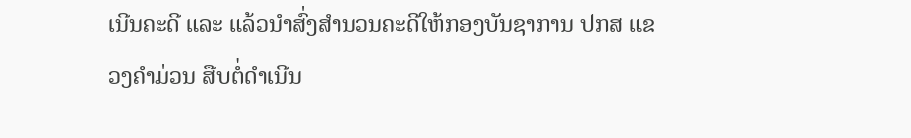ເນີນຄະດີ ແລະ ແລ້ວນຳສົ່ງສຳນວນຄະດີໃຫ້ກອງບັນຊາການ ປກສ ແຂວງຄຳມ່ວນ ສືບຕໍ່ດຳເນີນ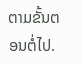ຕາມຂັ້ນຕອນຕໍ່ໄປ.